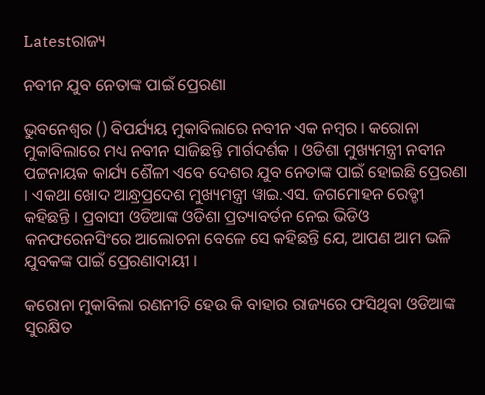Latestରାଜ୍ୟ

ନବୀନ ଯୁବ ନେତାଙ୍କ ପାଇଁ ପ୍ରେରଣା

ଭୁବନେଶ୍ୱର () ବିପର୍ଯ୍ୟୟ ମୁକାବିଲାରେ ନବୀନ ଏକ ନମ୍ବର । କରୋନା ମୁକାବିଲାରେ ମଧ୍ୟ ନବୀନ ସାଜିଛନ୍ତି ମାର୍ଗଦର୍ଶକ । ଓଡିଶା ମୁଖ୍ୟମନ୍ତ୍ରୀ ନବୀନ ପଟ୍ଟନାୟକ କାର୍ଯ୍ୟ ଶୈଳୀ ଏବେ ଦେଶର ଯୁବ ନେତାଙ୍କ ପାଇଁ ହୋଇଛି ପ୍ରେରଣା । ଏକଥା ଖୋଦ ଆନ୍ଧ୍ରପ୍ରଦେଶ ମୁଖ୍ୟମନ୍ତ୍ରୀ ୱାଇ.ଏସ. ଜଗମୋହନ ରେଡ୍ଡୀ କହିଛନ୍ତି । ପ୍ରବାସୀ ଓଡିଆଙ୍କ ଓଡିଶା ପ୍ରତ୍ୟାବର୍ତନ ନେଇ ଭିଡିଓ କନଫରେନସିଂରେ ଆଲୋଚନା ବେଳେ ସେ କହିଛନ୍ତି ଯେ, ଆପଣ ଆମ ଭଳି ଯୁବକଙ୍କ ପାଇଁ ପ୍ରେରଣାଦାୟୀ ।

କରୋନା ମୁକାବିଲା ରଣନୀତି ହେଉ କି ବାହାର ରାଜ୍ୟରେ ଫସିଥିବା ଓଡିଆଙ୍କ ସୁରକ୍ଷିତ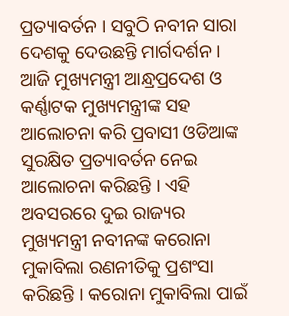ପ୍ରତ୍ୟାବର୍ତନ । ସବୁଠି ନବୀନ ସାରା ଦେଶକୁ ଦେଉଛନ୍ତି ମାର୍ଗଦର୍ଶନ । ଆଜି ମୁଖ୍ୟମନ୍ତ୍ରୀ ଆନ୍ଧ୍ରପ୍ରଦେଶ ଓ କର୍ଣ୍ଣାଟକ ମୁଖ୍ୟମନ୍ତ୍ରୀଙ୍କ ସହ ଆଲୋଚନା କରି ପ୍ରବାସୀ ଓଡିଆଙ୍କ ସୁରକ୍ଷିତ ପ୍ରତ୍ୟାବର୍ତନ ନେଇ ଆଲୋଚନା କରିଛନ୍ତି । ଏହି ଅବସରରେ ଦୁଇ ରାଜ୍ୟର ମୁଖ୍ୟମନ୍ତ୍ରୀ ନବୀନଙ୍କ କରୋନା ମୁକାବିଲା ରଣନୀତିକୁ ପ୍ରଶଂସା କରିଛନ୍ତି । କରୋନା ମୁକାବିଲା ପାଇଁ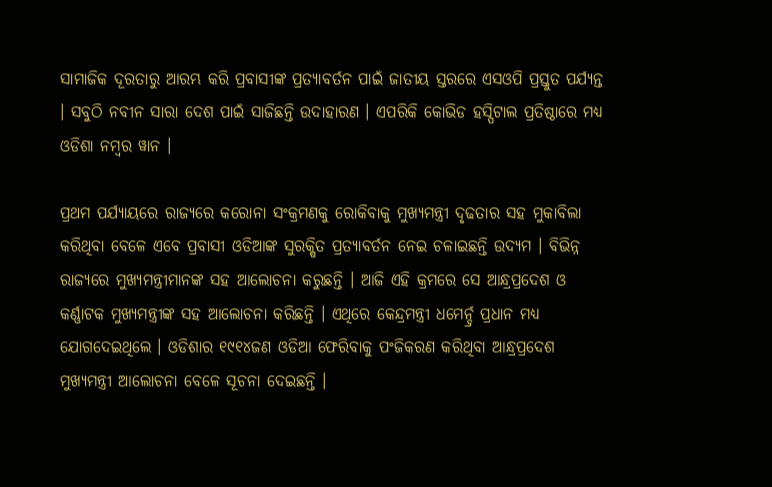ସାମାଜିକ ଦୂରତାରୁ ଆରମ୍ଭ କରି ପ୍ରବାସୀଙ୍କ ପ୍ରତ୍ୟାବର୍ତନ ପାଇଁ ଜାତୀୟ ସ୍ତରରେ ଏସଓପି ପ୍ରସ୍ତୁତ ପର୍ଯ୍ୟନ୍ତ । ସବୁଠି ନବୀନ ସାରା ଦେଶ ପାଇଁ ସାଜିଛନ୍ତି ଉଦାହାରଣ । ଏପରିକି କୋଭିଡ ହସ୍ପିଟାଲ ପ୍ରତିଷ୍ଠାରେ ମଧ୍ୟ ଓଡିଶା ନମ୍ବର ୱାନ ।

ପ୍ରଥମ ପର୍ଯ୍ୟାୟରେ ରାଜ୍ୟରେ କରୋନା ସଂକ୍ରମଣକୁ ରୋକିବାକୁ ମୁଖ୍ୟମନ୍ତ୍ରୀ ଦୃଢତାର ସହ ମୁକାବିଲା କରିଥିବା ବେଳେ ଏବେ ପ୍ରବାସୀ ଓଡିଆଙ୍କ ସୁରକ୍ଷିତ ପ୍ରତ୍ୟାବର୍ତନ ନେଇ ଚଳାଇଛନ୍ତି ଉଦ୍ୟମ । ବିଭିନ୍ନ ରାଜ୍ୟରେ ମୁଖ୍ୟମନ୍ତ୍ରୀମାନଙ୍କ ସହ ଆଲୋଚନା କରୁଛନ୍ତି । ଆଜି ଏହି କ୍ରମରେ ସେ ଆନ୍ଧ୍ରପ୍ରଦେଶ ଓ କର୍ଣ୍ଣାଟକ ମୁଖ୍ୟମନ୍ତ୍ରୀଙ୍କ ସହ ଆଲୋଚନା କରିଛନ୍ତି । ଏଥିରେ କେନ୍ଦ୍ରମନ୍ତ୍ରୀ ଧମେର୍ନ୍ଦ୍ର ପ୍ରଧାନ ମଧ୍ୟ ଯୋଗଦେଇଥିଲେ । ଓଡିଶାର ୧୯୧୪ଜଣ ଓଡିଆ ଫେରିବାକୁ ପଂଜିକରଣ କରିଥିବା ଆନ୍ଧ୍ରପ୍ରଦେଶ ମୁଖ୍ୟମନ୍ତ୍ରୀ ଆଲୋଚନା ବେଳେ ସୂଚନା ଦେଇଛନ୍ତି ।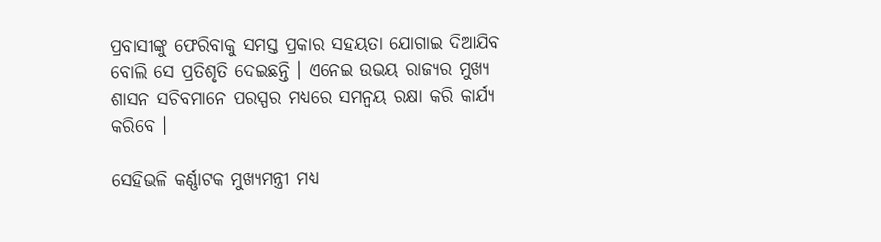ପ୍ରବାସୀଙ୍କୁ ଫେରିବାକୁ ସମସ୍ତ ପ୍ରକାର ସହୟତା ଯୋଗାଇ ଦିଆଯିବ ବୋଲି ସେ ପ୍ରତିଶୃତି ଦେଇଛନ୍ତି । ଏନେଇ ଉଭୟ ରାଜ୍ୟର ମୁଖ୍ୟ ଶାସନ ସଚିବମାନେ ପରସ୍ପର ମଧ୍ୟରେ ସମନ୍ୱୟ ରକ୍ଷା କରି କାର୍ଯ୍ୟ କରିବେ ।

ସେହିଭଳି କର୍ଣ୍ଣାଟକ ମୁଖ୍ୟମନ୍ତ୍ରୀ ମଧ୍ୟ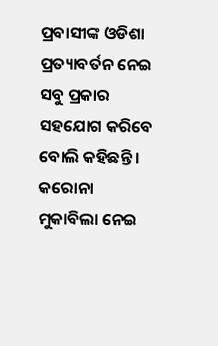ପ୍ରବାସୀଙ୍କ ଓଡିଶା ପ୍ରତ୍ୟାବର୍ତନ ନେଇ ସବୁ ପ୍ରକାର ସହଯୋଗ କରିବେ ବୋଲି କହିଛନ୍ତି । କରୋନା ମୁକାବିଲା ନେଇ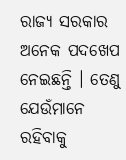ରାଜ୍ୟ ସରକାର ଅନେକ ପଦଖେପ ନେଇଛନ୍ତି । ତେଣୁ ଯେଉଁମାନେ ରହିବାକୁ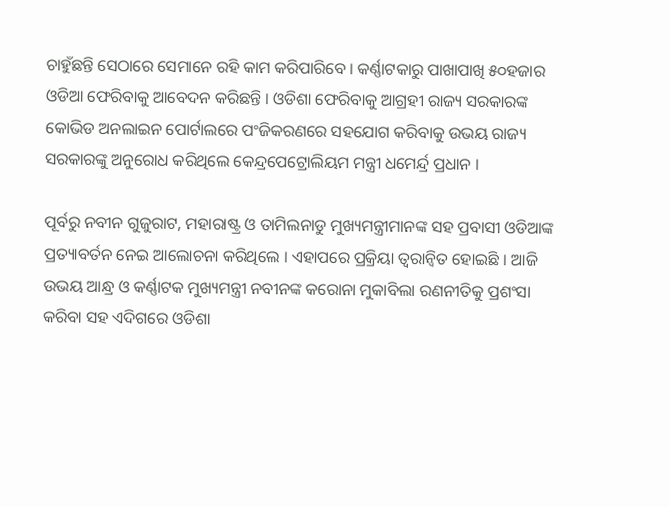ଚାହୁଁଛନ୍ତି ସେଠାରେ ସେମାନେ ରହି କାମ କରିପାରିବେ । କର୍ଣ୍ଣାଟକାରୁ ପାଖାପାଖି ୫୦ହଜାର ଓଡିଆ ଫେରିବାକୁ ଆବେଦନ କରିଛନ୍ତି । ଓଡିଶା ଫେରିବାକୁ ଆଗ୍ରହୀ ରାଜ୍ୟ ସରକାରଙ୍କ କୋଭିଡ ଅନଲାଇନ ପୋର୍ଟାଲରେ ପଂଜିକରଣରେ ସହଯୋଗ କରିବାକୁ ଉଭୟ ରାଜ୍ୟ ସରକାରଙ୍କୁ ଅନୁରୋଧ କରିଥିଲେ କେନ୍ଦ୍ରପେଟ୍ରୋଲିୟମ ମନ୍ତ୍ରୀ ଧମେର୍ନ୍ଦ୍ର ପ୍ରଧାନ ।

ପୂର୍ବରୁ ନବୀନ ଗୁଜୁରାଟ, ମହାରାଷ୍ଟ୍ର ଓ ତାମିଲନାଡୁ ମୁଖ୍ୟମନ୍ତ୍ରୀମାନଙ୍କ ସହ ପ୍ରବାସୀ ଓଡିଆଙ୍କ ପ୍ରତ୍ୟାବର୍ତନ ନେଇ ଆଲୋଚନା କରିଥିଲେ । ଏହାପରେ ପ୍ରକ୍ରିୟା ତ୍ୱରାନ୍ୱିତ ହୋଇଛି । ଆଜି ଉଭୟ ଆନ୍ଧ୍ର ଓ କର୍ଣ୍ଣାଟକ ମୁଖ୍ୟମନ୍ତ୍ରୀ ନବୀନଙ୍କ କରୋନା ମୁକାବିଲା ରଣନୀତିକୁ ପ୍ରଶଂସା କରିବା ସହ ଏଦିଗରେ ଓଡିଶା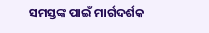ସମସ୍ତଙ୍କ ପାଇଁ ମାର୍ଗଦର୍ଶକ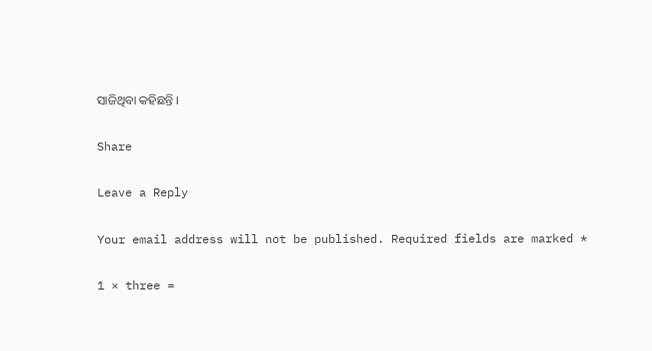ସାଜିଥିବା କହିଛନ୍ତି ।

Share

Leave a Reply

Your email address will not be published. Required fields are marked *

1 × three =